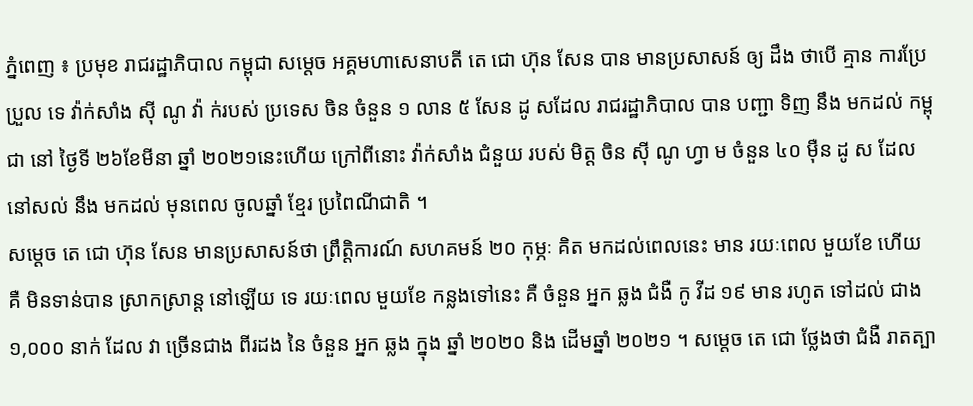ភ្នំពេញ ៖ ប្រមុខ រាជរដ្ឋាភិបាល កម្ពុជា សម្ដេច អគ្គមហាសេនាបតី តេ ជោ ហ៊ុន សែន បាន មានប្រសាសន៍ ឲ្យ ដឹង ថាបើ គ្មាន ការប្រែប្រួល ទេ វ៉ាក់សាំង ស៊ី ណូ វ៉ា ក់របស់ ប្រទេស ចិន ចំនួន ១ លាន ៥ សែន ដូ សដែល រាជរដ្ឋាភិបាល បាន បញ្ជា ទិញ នឹង មកដល់ កម្ពុជា នៅ ថ្ងៃទី ២៦ខែមីនា ឆ្នាំ ២០២១នេះហើយ ក្រៅពីនោះ វ៉ាក់សាំង ជំនួយ របស់ មិត្ត ចិន ស៊ី ណូ ហ្វា ម ចំនួន ៤០ ម៉ឺន ដូ ស ដែល នៅសល់ នឹង មកដល់ មុនពេល ចូលឆ្នាំ ខ្មែរ ប្រពៃណីជាតិ ។
សម្ដេច តេ ជោ ហ៊ុន សែន មានប្រសាសន៍ថា ព្រឹត្តិការណ៍ សហគមន៍ ២០ កុម្ភៈ គិត មកដល់ពេលនេះ មាន រយៈពេល មួយខែ ហើយ គឺ មិនទាន់បាន ស្រាកស្រាន្ត នៅឡើយ ទេ រយៈពេល មួយខែ កន្លងទៅនេះ គឺ ចំនួន អ្នក ឆ្លង ជំងឺ កូ វីដ ១៩ មាន រហូត ទៅដល់ ជាង ១,០០០ នាក់ ដែល វា ច្រើនជាង ពីរដង នៃ ចំនួន អ្នក ឆ្លង ក្នុង ឆ្នាំ ២០២០ និង ដើមឆ្នាំ ២០២១ ។ សម្តេច តេ ជោ ថ្លែងថា ជំងឺ រាតត្បា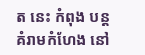ត នេះ កំពុង បន្ត គំរាមកំហែង នៅ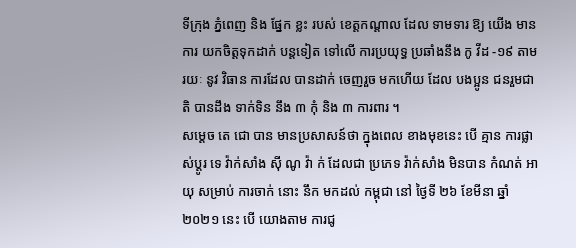ទីក្រុង ភ្នំពេញ និង ផ្នែក ខ្លះ របស់ ខេត្តកណ្ដាល ដែល ទាមទារ ឱ្យ យើង មានការ យកចិត្តទុកដាក់ បន្តទៀត ទៅលើ ការប្រយុទ្ធ ប្រឆាំងនឹង កូ វីដ -១៩ តាមរយៈ នូវ វិធាន ការដែល បានដាក់ ចេញរួច មកហើយ ដែល បងប្អូន ជនរួមជាតិ បានដឹង ទាក់ទិន នឹង ៣ កុំ និង ៣ ការពារ ។
សម្ដេច តេ ជោ បាន មានប្រសាសន៍ថា ក្នុងពេល ខាងមុខនេះ បើ គ្មាន ការផ្លាស់ប្ដូរ ទេ វ៉ាក់សាំង ស៊ី ណូ វ៉ា ក់ ដែលជា ប្រភេទ វ៉ាក់សាំង មិនបាន កំណត់ អាយុ សម្រាប់ ការចាក់ នោះ នឹក មកដល់ កម្ពុជា នៅ ថ្ងៃទី ២៦ ខែមីនា ឆ្នាំ ២០២១ នេះ បើ យោងតាម ការជូ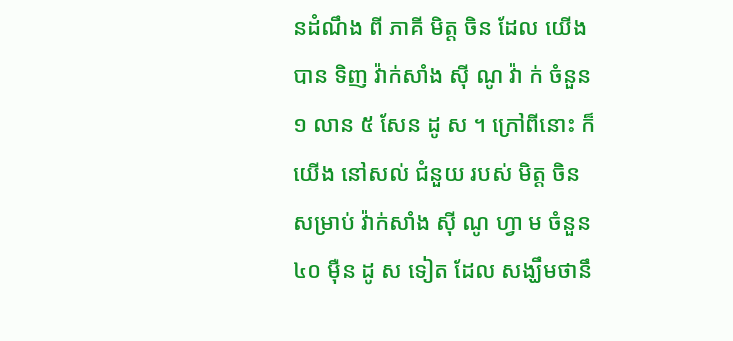នដំណឹង ពី ភាគី មិត្ត ចិន ដែល យើង បាន ទិញ វ៉ាក់សាំង ស៊ី ណូ វ៉ា ក់ ចំនួន ១ លាន ៥ សែន ដូ ស ។ ក្រៅពីនោះ ក៏ យើង នៅសល់ ជំនួយ របស់ មិត្ត ចិន សម្រាប់ វ៉ាក់សាំង ស៊ី ណូ ហ្វា ម ចំនួន ៤០ ម៉ឺន ដូ ស ទៀត ដែល សង្ឃឹមថានឹ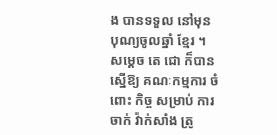ង បានទទួល នៅមុន បុណ្យចូលឆ្នាំ ខ្មែរ ។
សម្ដេច តេ ជោ ក៏បាន ស្នើឱ្យ គណៈកម្មការ ចំពោះ កិច្ច សម្រាប់ ការចាក់ វ៉ាក់សាំង ត្រូ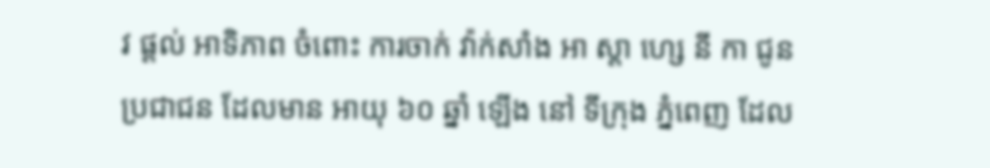វ ផ្ដល់ អាទិភាព ចំពោះ ការចាក់ វ៉ាក់សាំង អា ស្តា ហ្សេ នី កា ជូន ប្រជាជន ដែលមាន អាយុ ៦០ ឆ្នាំ ឡើង នៅ ទីក្រុង ភ្នំពេញ ដែល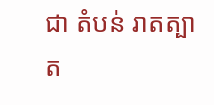ជា តំបន់ រាតត្បាត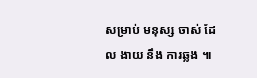សម្រាប់ មនុស្ស ចាស់ ដែល ងាយ នឹង ការឆ្លង ៕